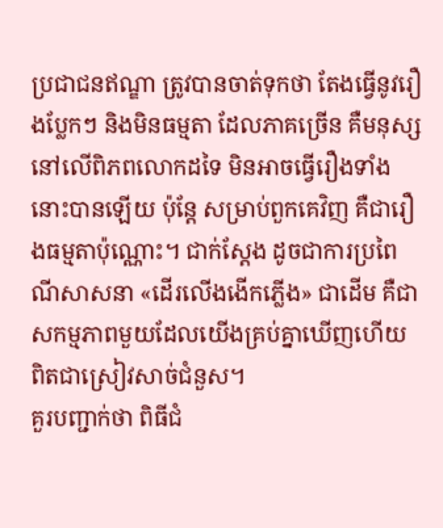ប្រជាជនឥណ្ឌា ត្រូវបានចាត់ទុកថា តែងធ្វើនូវរឿងប្លែកៗ និងមិនធម្មតា ដែលភាគច្រើន គឺមនុស្សនៅលើពិភពលោកដទៃ មិនអាចធ្វើរឿងទាំងនោះបានឡើយ ប៉ុន្តែ សម្រាប់ពួកគេវិញ គឺជារឿងធម្មតាប៉ុណ្ណោះ។ ជាក់ស្តែង ដូចជាការប្រពៃណីសាសនា «ដើរលើងងើកភ្លើង» ជាដើម គឺជាសកម្មភាពមួយដែលយើងគ្រប់គ្នាឃើញហើយ ពិតជាស្រៀវសាច់ជំនួស។
គួរបញ្ជាក់ថា ពិធីជំ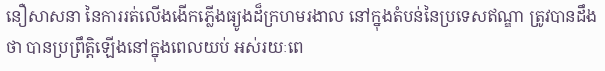នឿសាសនា នៃការរត់លើងងើកភ្លើងធ្យូងដ៏ក្រហមរងាល នៅក្នុងតំបន់នៃប្រទេសឥណ្ឌា ត្រូវបានដឹងថា បានប្រព្រឹត្តិឡើងនៅក្នុងពេលយប់ អស់រយៈពេ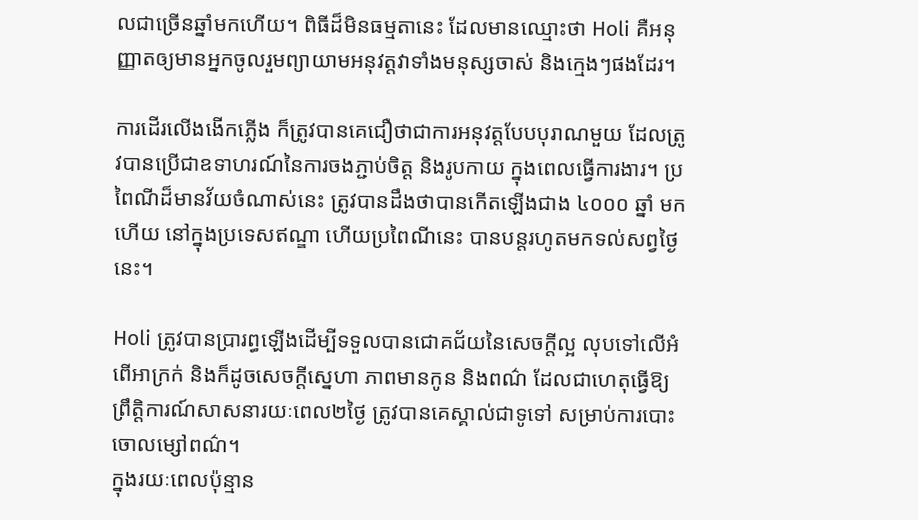លជាច្រើនឆ្នាំមកហើយ។ ពិធីដ៏មិនធម្មតានេះ ដែលមានឈ្មោះថា Holi គឺអនុញ្ញាតឲ្យមានអ្នកចូលរួមព្យាយាមអនុវត្តវាទាំងមនុស្សចាស់ និងក្មេងៗផងដែរ។

ការដើរលើងងើកភ្លើង ក៏ត្រូវបានគេជឿថាជាការអនុវត្តបែបបុរាណមួយ ដែលត្រូវបានប្រើជាឧទាហរណ៍នៃការចងភ្ជាប់ចិត្ត និងរូបកាយ ក្នុងពេលធ្វើការងារ។ ប្រពៃណីដ៏មានវ័យចំណាស់នេះ ត្រូវបានដឹងថាបានកើតឡើងជាង ៤០០០ ឆ្នាំ មកហើយ នៅក្នុងប្រទេសឥណ្ឌា ហើយប្រពៃណីនេះ បានបន្តរហូតមកទល់សព្វថ្ងៃនេះ។

Holi ត្រូវបានប្រារព្ធឡើងដើម្បីទទួលបានជោគជ័យនៃសេចក្តីល្អ លុបទៅលើអំពើអាក្រក់ និងក៏ដូចសេចក្តីស្នេហា ភាពមានកូន និងពណ៌ ដែលជាហេតុធ្វើឱ្យព្រឹត្តិការណ៍សាសនារយៈពេល២ថ្ងៃ ត្រូវបានគេស្គាល់ជាទូទៅ សម្រាប់ការបោះចោលម្សៅពណ៌។
ក្នុងរយៈពេលប៉ុន្មាន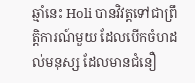ឆ្មាំនេះ Holi បានវិវត្តទៅជាព្រឹត្តិការណ៍មួយ ដែលបើកចំហដល់មនុស្ស ដែលមានជំនឿ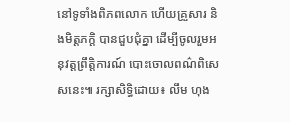នៅទូទាំងពិភពលោក ហើយគ្រួសារ និងមិត្តភក្តិ បានជួបជុំគ្នា ដើម្បីចូលរួមអនុវត្តព្រឹត្តិការណ៍ បោះចោលពណ៌ពិសេសនេះ៕ រក្សាសិទ្ធិដោយ៖ លឹម ហុង